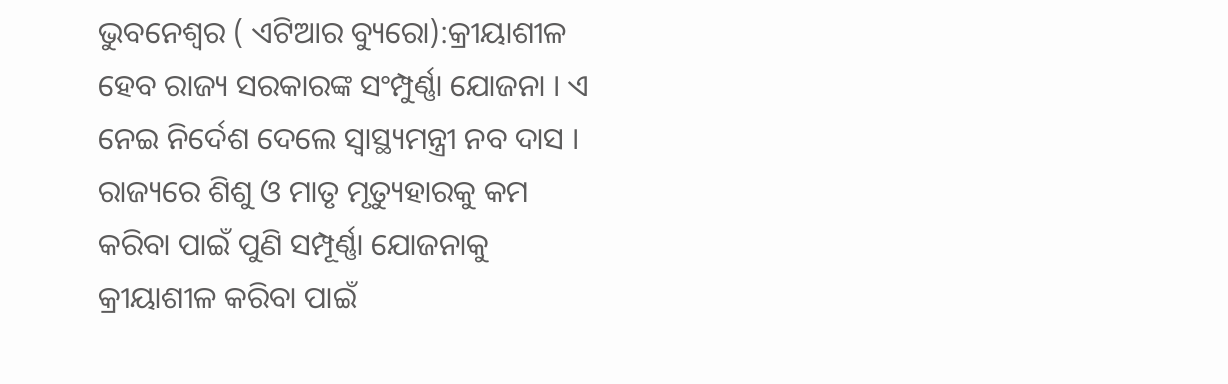ଭୁବନେଶ୍ୱର ( ଏଟିଆର ବ୍ୟୁରୋ):କ୍ରୀୟାଶୀଳ ହେବ ରାଜ୍ୟ ସରକାରଙ୍କ ସଂମ୍ପୁର୍ଣ୍ଣା ଯୋଜନା । ଏ ନେଇ ନିର୍ଦେଶ ଦେଲେ ସ୍ୱାସ୍ଥ୍ୟମନ୍ତ୍ରୀ ନବ ଦାସ । ରାଜ୍ୟରେ ଶିଶୁ ଓ ମାତୃ ମୃତ୍ୟୁହାରକୁ କମ କରିବା ପାଇଁ ପୁଣି ସମ୍ପୂର୍ଣ୍ଣା ଯୋଜନାକୁ କ୍ରୀୟାଶୀଳ କରିବା ପାଇଁ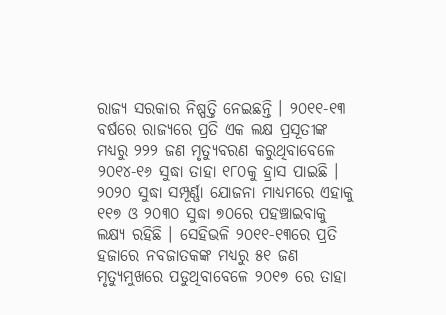ରାଜ୍ୟ ସରକାର ନିଷ୍ପତ୍ତି ନେଇଛନ୍ତି । ୨୦୧୧-୧୩ ବର୍ଷରେ ରାଜ୍ୟରେ ପ୍ରତି ଏକ ଲକ୍ଷ ପ୍ରସୂତୀଙ୍କ ମଧ୍ୟରୁ ୨୨୨ ଜଣ ମୃତ୍ୟୁବରଣ କରୁଥିବାବେଳେ ୨୦୧୪-୧୬ ସୁଦ୍ଧା ତାହା ୧୮୦କୁ ହ୍ରାସ ପାଇଛି । ୨୦୨୦ ସୁଦ୍ଧା ସମ୍ପୂର୍ଣ୍ଣା ଯୋଜନା ମାଧ୍ୟମରେ ଏହାକୁ ୧୧୭ ଓ ୨୦୩୦ ସୁଦ୍ଧା ୭୦ରେ ପହଞ୍ଚାଇବାକୁ ଲକ୍ଷ୍ୟ ରହିଛି । ସେହିଭଳି ୨୦୧୧-୧୩ରେ ପ୍ରତି ହଜାରେ ନବଜାତକଙ୍କ ମଧ୍ୟରୁ ୫୧ ଜଣ ମୃତ୍ୟୁମୁଖରେ ପଡୁଥିବାବେଳେ ୨୦୧୭ ରେ ତାହା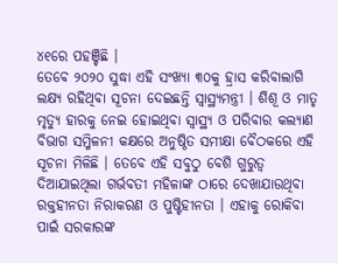୪୧ରେ ପହଞ୍ଚିଛି ।
ତେବେ ୨୦୨୦ ସୁଦ୍ଧା ଏହି ସଂଖ୍ୟା ୩୦କୁ ହ୍ରାସ କରିବାଲାଗି ଲକ୍ଷ୍ୟ ରହିଥିବା ସୂଚନା ଦେଇଛନ୍ତି ସ୍ୱାସ୍ଥ୍ୟମନ୍ତ୍ରୀ । ଶିଶୂ ଓ ମାତୃ ମୃତ୍ୟୁ ହାରକୁ ନେଇ ହୋଇଥିବା ସ୍ୱାସ୍ଥ୍ୟ ଓ ପରିବାର କଲ୍ୟାଣ ବିଭାଗ ସମ୍ମିଳନୀ କକ୍ଷରେ ଅନୁଷ୍ଠିତ ସମୀକ୍ଷା ବୈଠକରେ ଏହି ସୂଚନା ମିଳିଛି । ତେବେ ଏହି ସବୁଠୁ ବେଶି ଗୁରୁତ୍ୱ ଦିଆଯାଇଥିଲା ଗର୍ଭବତୀ ମହିଳାଙ୍କ ଠାରେ ଦେଖାଯାଉଥିବା ରକ୍ତହୀନତା ନିରାକରଣ ଓ ପୁଷ୍ଟିହୀନତା । ଏହାକୁ ରୋକିବା ପାଇଁ ସରକାରଙ୍କ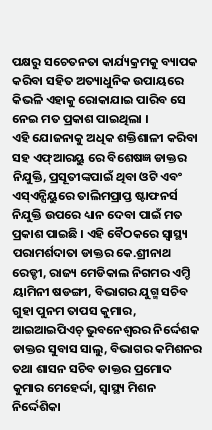ପକ୍ଷରୁ ସଚେତନତା କାର୍ଯ୍ୟକ୍ରମକୁ ବ୍ୟାପକ କରିବା ସହିତ ଅତ୍ୟାଧୁନିକ ଉପାୟରେ କିଭଳି ଏହାକୁ ରୋକାଯାଇ ପାରିବ ସେ ନେଇ ମତ ପ୍ରକାଶ ପାଇଥିଲା ।
ଏହି ଯୋଜନାକୁ ଅଧିକ ଶକ୍ତିଶାଳୀ କରିବା ସହ ଏଫ୍ଆରୟୁ ରେ ବିଶେଷଜ୍ଞ ଡାକ୍ତର ନିଯୁକ୍ତି, ପ୍ରସୂତୀଙ୍କପାଇଁ ଥିବା ଓଟି ଏବଂ ଏସ୍ଏନ୍ସିୟୁରେ ତାଲିମପ୍ରାପ୍ତ ଷ୍ଟାଫନର୍ସ ନିଯୁକ୍ତି ଉପରେ ଧ୍ୟାନ ଦେବା ପାଇଁ ମତ ପ୍ରକାଶ ପାଇଛି । ଏହି ବୈଠକରେ ସ୍ୱାସ୍ଥ୍ୟ ପରାମର୍ଶଦାତା ଡାକ୍ତର କେ.ଶ୍ରୀନାଥ ରେଡ୍ଡୀ, ରାଜ୍ୟ ମେଡିକାଲ ନିଗମର ଏମ୍ଡି ୟାମିନୀ ଷଡଙ୍ଗୀ, ବିଭାଗର ଯୁଗ୍ମ ସଚିବ ଗୁହା ପୁନମ ତାପସ କୁମାର, ଆଇଆଇପିଏଚ୍ ଭୁବନେଶ୍ୱରର ନିର୍ଦ୍ଦେଶକ ଡାକ୍ତର ସୁବାସ ସାଲୁ, ବିଭାଗର କମିଶନର ତଥା ଶାସନ ସଚିବ ଡାକ୍ତର ପ୍ରମୋଦ କୁମାର ମେହେର୍ଦ୍ଦା, ସ୍ୱାସ୍ଥ୍ୟ ମିଶନ ନିର୍ଦ୍ଦେଶିକା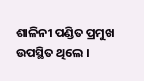ଶାଳିନୀ ପଣ୍ଡିତ ପ୍ରମୁଖ ଉପସ୍ଥିତ ଥିଲେ ।